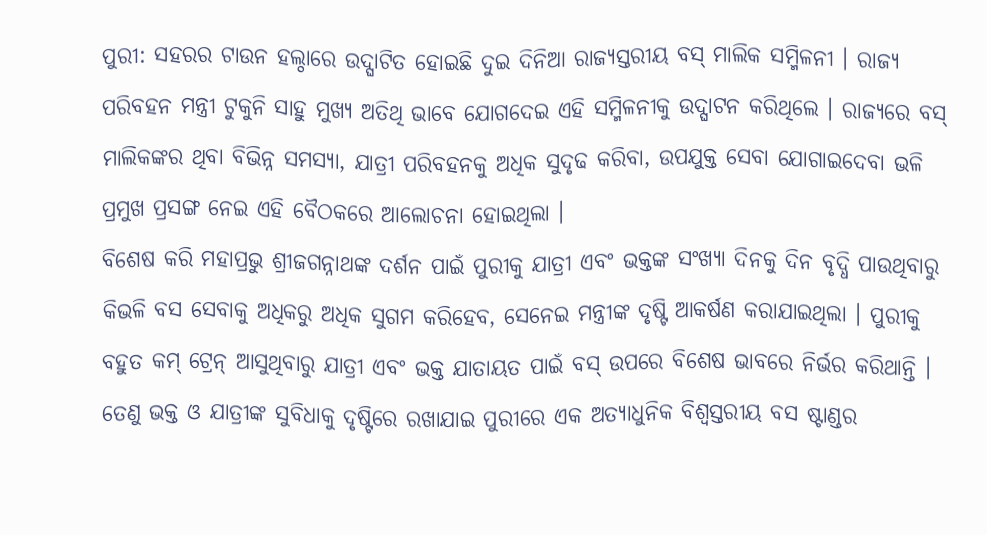ପୁରୀ: ସହରର ଟାଉନ ହଲ୍ଠାରେ ଉଦ୍ଘାଟିତ ହୋଇଛି ଦୁଇ ଦିନିଆ ରାଜ୍ୟସ୍ତରୀୟ ବସ୍ ମାଲିକ ସମ୍ମିଳନୀ । ରାଜ୍ୟ ପରିବହନ ମନ୍ତ୍ରୀ ଟୁକୁନି ସାହୁ ମୁଖ୍ୟ ଅତିଥି ଭାବେ ଯୋଗଦେଇ ଏହି ସମ୍ମିଳନୀକୁ ଉଦ୍ଘାଟନ କରିଥିଲେ । ରାଜ୍ୟରେ ବସ୍ ମାଲିକଙ୍କର ଥିବା ବିଭିନ୍ନ ସମସ୍ୟା, ଯାତ୍ରୀ ପରିବହନକୁ ଅଧିକ ସୁଦୃଢ କରିବା, ଉପଯୁକ୍ତ ସେବା ଯୋଗାଇଦେବା ଭଳି ପ୍ରମୁଖ ପ୍ରସଙ୍ଗ ନେଇ ଏହି ବୈଠକରେ ଆଲୋଚନା ହୋଇଥିଲା ।
ବିଶେଷ କରି ମହାପ୍ରଭୁ ଶ୍ରୀଜଗନ୍ନାଥଙ୍କ ଦର୍ଶନ ପାଇଁ ପୁରୀକୁ ଯାତ୍ରୀ ଏବଂ ଭକ୍ତଙ୍କ ସଂଖ୍ୟା ଦିନକୁ ଦିନ ବୃଦ୍ଧି ପାଉଥିବାରୁ କିଭଳି ବସ ସେବାକୁ ଅଧିକରୁ ଅଧିକ ସୁଗମ କରିହେବ, ସେନେଇ ମନ୍ତ୍ରୀଙ୍କ ଦୃଷ୍ଟି ଆକର୍ଷଣ କରାଯାଇଥିଲା । ପୁରୀକୁ ବହୁତ କମ୍ ଟ୍ରେନ୍ ଆସୁଥିବାରୁ ଯାତ୍ରୀ ଏବଂ ଭକ୍ତ ଯାତାୟତ ପାଇଁ ବସ୍ ଉପରେ ବିଶେଷ ଭାବରେ ନିର୍ଭର କରିଥାନ୍ତି । ତେଣୁ ଭକ୍ତ ଓ ଯାତ୍ରୀଙ୍କ ସୁବିଧାକୁ ଦୃଷ୍ଟିରେ ରଖାଯାଇ ପୁରୀରେ ଏକ ଅତ୍ୟାଧୁନିକ ବିଶ୍ବସ୍ତରୀୟ ବସ ଷ୍ଟାଣ୍ଡର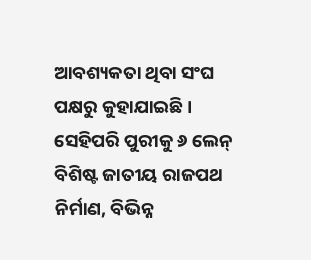ଆବଶ୍ୟକତା ଥିବା ସଂଘ ପକ୍ଷରୁ କୁହାଯାଇଛି । ସେହିପରି ପୁରୀକୁ ୬ ଲେନ୍ ବିଶିଷ୍ଟ ଜାତୀୟ ରାଜପଥ ନିର୍ମାଣ, ବିଭିନ୍ନ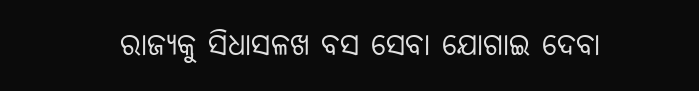ରାଜ୍ୟକୁ ସିଧାସଳଖ ବସ ସେବା ଯୋଗାଇ ଦେବା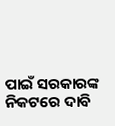ପାଇଁ ସରକାରଙ୍କ ନିକଟରେ ଦାବି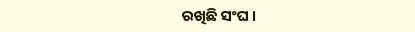ରଖିଛି ସଂଘ ।